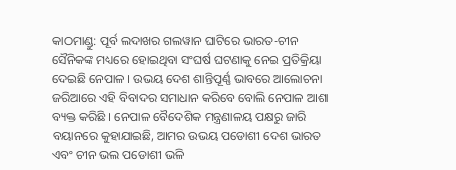କାଠମାଣ୍ଡୁ: ପୂର୍ବ ଲଦାଖର ଗଲୱାନ ଘାଟିରେ ଭାରତ-ଚୀନ ସୈନିକଙ୍କ ମଧ୍ୟରେ ହୋଇଥିବା ସଂଘର୍ଷ ଘଟଣାକୁ ନେଇ ପ୍ରତିକ୍ରିୟା ଦେଇଛି ନେପାଳ । ଉଭୟ ଦେଶ ଶାନ୍ତିପୂର୍ଣ୍ଣ ଭାବରେ ଆଲୋଚନା ଜରିଆରେ ଏହି ବିବାଦର ସମାଧାନ କରିବେ ବୋଲି ନେପାଳ ଆଶା ବ୍ୟକ୍ତ କରିଛି । ନେପାଳ ବୈଦେଶିକ ମନ୍ତ୍ରଣାଳୟ ପକ୍ଷରୁ ଜାରି ବୟାନରେ କୁହାଯାଇଛି, ଆମର ଉଭୟ ପଡୋଶୀ ଦେଶ ଭାରତ ଏବଂ ଚୀନ ଭଲ ପଡୋଶୀ ଭଳି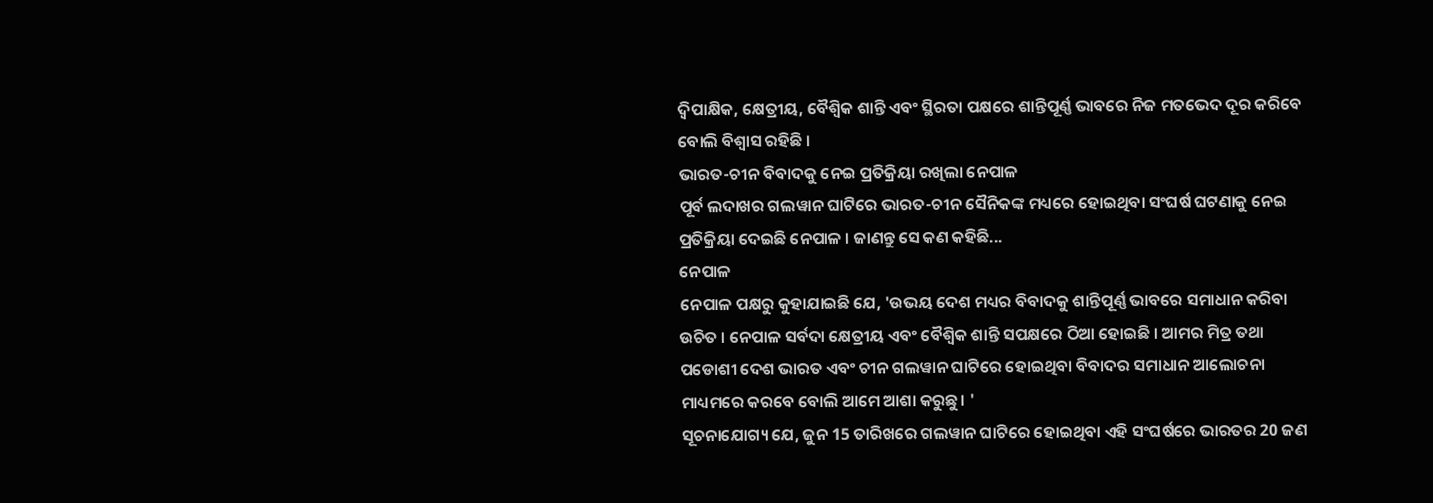ଦ୍ବିପାକ୍ଷିକ, କ୍ଷେତ୍ରୀୟ, ବୈଶ୍ବିକ ଶାନ୍ତି ଏବଂ ସ୍ଥିରତା ପକ୍ଷରେ ଶାନ୍ତିପୂର୍ଣ୍ଣ ଭାବରେ ନିଜ ମତଭେଦ ଦୂର କରିବେ ବୋଲି ବିଶ୍ବାସ ରହିଛି ।
ଭାରତ-ଚୀନ ବିବାଦକୁ ନେଇ ପ୍ରତିକ୍ରିୟା ରଖିଲା ନେପାଳ
ପୂର୍ବ ଲଦାଖର ଗଲୱାନ ଘାଟିରେ ଭାରତ-ଚୀନ ସୈନିକଙ୍କ ମଧ୍ୟରେ ହୋଇଥିବା ସଂଘର୍ଷ ଘଟଣାକୁ ନେଇ ପ୍ରତିକ୍ରିୟା ଦେଇଛି ନେପାଳ । ଜାଣନ୍ତୁ ସେ କଣ କହିଛି...
ନେପାଳ
ନେପାଳ ପକ୍ଷରୁ କୁହାଯାଇଛି ଯେ, 'ଉଭୟ ଦେଶ ମଧ୍ୟର ବିବାଦକୁ ଶାନ୍ତିପୂର୍ଣ୍ଣ ଭାବରେ ସମାଧାନ କରିବା ଉଚିତ । ନେପାଳ ସର୍ବଦା କ୍ଷେତ୍ରୀୟ ଏବଂ ବୈଶ୍ବିକ ଶାନ୍ତି ସପକ୍ଷରେ ଠିଆ ହୋଇଛି । ଆମର ମିତ୍ର ତଥା ପଡୋଶୀ ଦେଶ ଭାରତ ଏବଂ ଚୀନ ଗଲୱାନ ଘାଟିରେ ହୋଇଥିବା ବିବାଦର ସମାଧାନ ଆଲୋଚନା ମାଧ୍ୟମରେ କରବେ ବୋଲି ଆମେ ଆଶା କରୁଛୁ। '
ସୂଚନାଯୋଗ୍ୟ ଯେ, ଜୁନ 15 ତାରିଖରେ ଗଲୱାନ ଘାଟିରେ ହୋଇଥିବା ଏହି ସଂଘର୍ଷରେ ଭାରତର 20 ଜଣ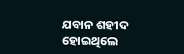ଯବାନ ଶହୀଦ ହୋଇଥିଲେ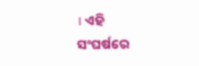। ଏହି ସଂଘର୍ଷରେ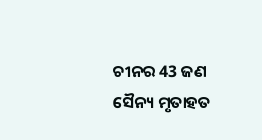ଚୀନର 43 ଜଣ ସୈନ୍ୟ ମୃତାହତ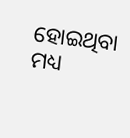ହୋଇଥିବା ମଧ୍ୟ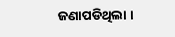ଜଣାପଡିଥିଲା ।